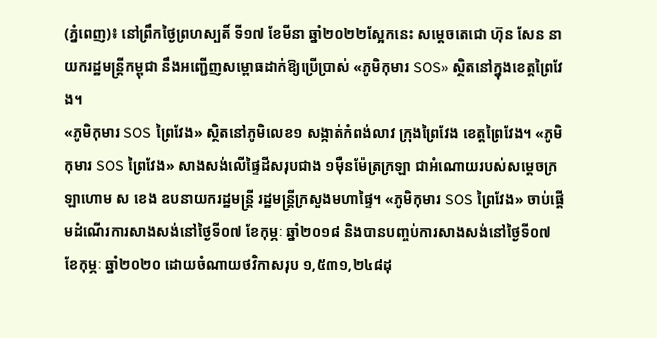(ភ្នំពេញ)៖ នៅព្រឹកថ្ងៃព្រហស្បតិ៍ ទី១៧ ខែមីនា ឆ្នាំ២០២២ស្អែកនេះ សម្តេចតេជោ ហ៊ុន សែន នាយករដ្ឋមន្ត្រីកម្ពុជា នឹងអញ្ជើញសម្ពោធដាក់ឱ្យប្រើប្រាស់ «ភូមិកុមារ SOS» ស្ថិតនៅក្នុងខេត្តព្រៃវែង។
«ភូមិកុមារ SOS ព្រៃវែង» ស្ថិតនៅភូមិលេខ១ សង្កាត់កំពង់លាវ ក្រុងព្រៃវែង ខេត្តព្រៃវែង។ «ភូមិកុមារ SOS ព្រៃវែង» សាងសង់លើផ្ទៃដីសរុបជាង ១ម៉ឺនម៉ែត្រក្រឡា ជាអំណោយរបស់សម្តេចក្រឡាហោម ស ខេង ឧបនាយករដ្ឋមន្ត្រី រដ្ឋមន្ត្រីក្រសួងមហាផ្ទៃ។ «ភូមិកុមារ SOS ព្រៃវែង» ចាប់ផ្តើមដំណើរការសាងសង់នៅថ្ងៃទី០៧ ខែកុម្ភៈ ឆ្នាំ២០១៨ និងបានបញ្ចប់ការសាងសង់នៅថ្ងៃទី០៧ ខែកុម្ភៈ ឆ្នាំ២០២០ ដោយចំណាយថវិកាសរុប ១,៥៣១,២៤៨ដុ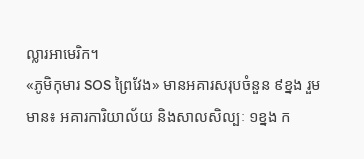ល្លារអាមេរិក។
«ភូមិកុមារ SOS ព្រៃវែង» មានអគារសរុបចំនួន ៩ខ្នង រួមមាន៖ អគារការិយាល័យ និងសាលសិល្បៈ ១ខ្នង ក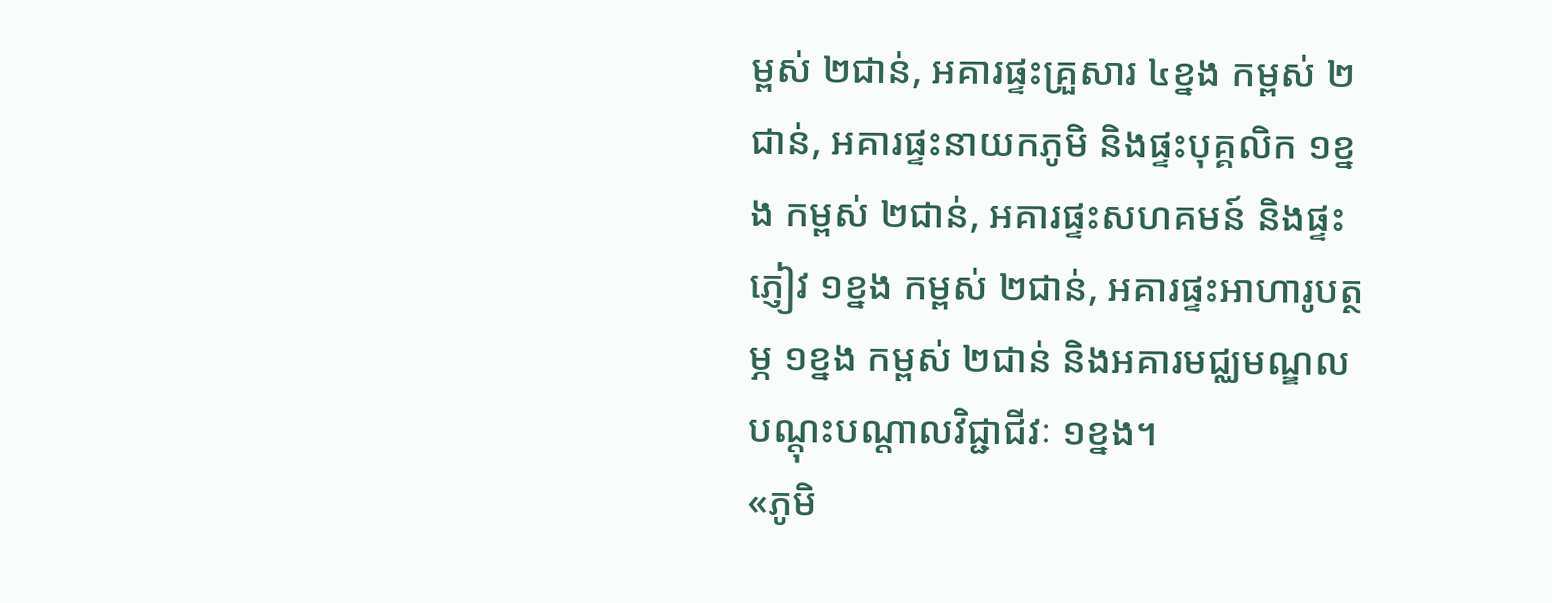ម្ពស់ ២ជាន់, អគារផ្ទះគ្រួសារ ៤ខ្នង កម្ពស់ ២ជាន់, អគារផ្ទះនាយកភូមិ និងផ្ទះបុគ្គលិក ១ខ្នង កម្ពស់ ២ជាន់, អគារផ្ទះសហគមន៍ និងផ្ទះភ្ញៀវ ១ខ្នង កម្ពស់ ២ជាន់, អគារផ្ទះអាហារូបត្ថម្ភ ១ខ្នង កម្ពស់ ២ជាន់ និងអគារមជ្ឈមណ្ឌលបណ្តុះបណ្តាលវិជ្ជាជីវៈ ១ខ្នង។
«ភូមិ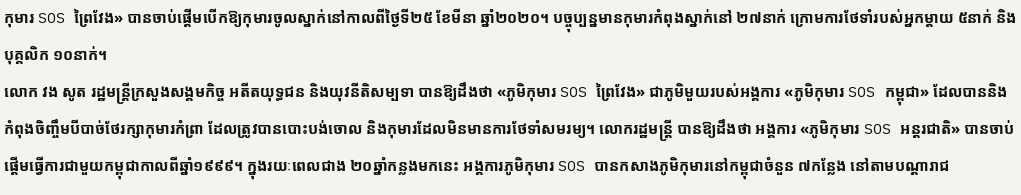កុមារ SOS ព្រៃវែង» បានចាប់ផ្តើមបើកឱ្យកុមារចូលស្នាក់នៅកាលពីថ្ងៃទី២៥ ខែមីនា ឆ្នាំ២០២០។ បច្ចុប្បន្នមានកុមារកំពុងស្នាក់នៅ ២៧នាក់ ក្រោមការថែទាំរបស់អ្នកម្តាយ ៥នាក់ និងបុគ្គលិក ១០នាក់។
លោក វង សូត រដ្ឋមន្ត្រីក្រសួងសង្គមកិច្ច អតីតយុទ្ធជន និងយុវនីតិសម្បទា បានឱ្យដឹងថា «ភូមិកុមារ SOS ព្រៃវែង» ជាភូមិមួយរបស់អង្គការ «ភូមិកុមារ SOS កម្ពុជា» ដែលបាននិងកំពុងចិញ្ចឹមបីបាច់ថែរក្សាកុមារកំព្រា ដែលត្រូវបានបោះបង់ចោល និងកុមារដែលមិនមានការថែទាំសមរម្យ។ លោករដ្ឋមន្ត្រី បានឱ្យដឹងថា អង្គការ «ភូមិកុមារ SOS អន្តរជាតិ» បានចាប់ផ្តើមធ្វើការជាមួយកម្ពុជាកាលពីឆ្នាំ១៩៩៩។ ក្នុងរយៈពេលជាង ២០ឆ្នាំកន្លងមកនេះ អង្គការភូមិកុមារ SOS បានកសាងភូមិកុមារនៅកម្ពុជាចំនួន ៧កន្លែង នៅតាមបណ្តារាជ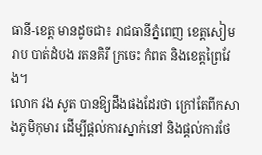ធានី-ខេត្ត មានដូចជា៖ រាជធានីភ្នំពេញ ខេត្តសៀមរាប បាត់ដំបង រតនគិរី ក្រចេះ កំពត និងខេត្តព្រៃវែង។
លោក វង សូត បានឱ្យដឹងផងដែរថា ក្រៅតែពីកសាងភូមិកុមារ ដើម្បីផ្តល់ការស្នាក់នៅ និងផ្តល់ការថែ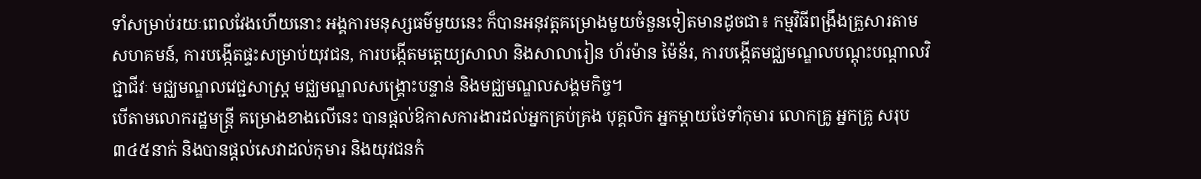ទាំសម្រាប់រយៈពេលវែងហើយនោះ អង្គការមនុស្សធម៌មួយនេះ ក៏បានអនុវត្តគម្រោងមួយចំនួនទៀតមានដូចជា៖ កម្មវិធីពង្រឹងគ្រួសារតាមសហគមន៍, ការបង្កើតផ្ទះសម្រាប់យុវជន, ការបង្កើតមត្តេយ្យសាលា និងសាលារៀន ហ័រម៉ាន ម៉ៃន័រ, ការបង្កើតមជ្ឈមណ្ឌលបណ្តុះបណ្តាលវិជ្ជាជីវៈ មជ្ឈមណ្ឌលវេជ្ជសាស្ត្រ មជ្ឈមណ្ឌលសង្គ្រោះបន្ទាន់ និងមជ្ឈមណ្ឌលសង្គមកិច្ច។
បើតាមលោករដ្ឋមន្ត្រី គម្រោងខាងលើនេះ បានផ្តល់ឱកាសការងារដល់អ្នកគ្រប់គ្រង បុគ្គលិក អ្នកម្តាយថែទាំកុមារ លោកគ្រូ អ្នកគ្រូ សរុប ៣៤៥នាក់ និងបានផ្តល់សេវាដល់កុមារ និងយុវជនកំ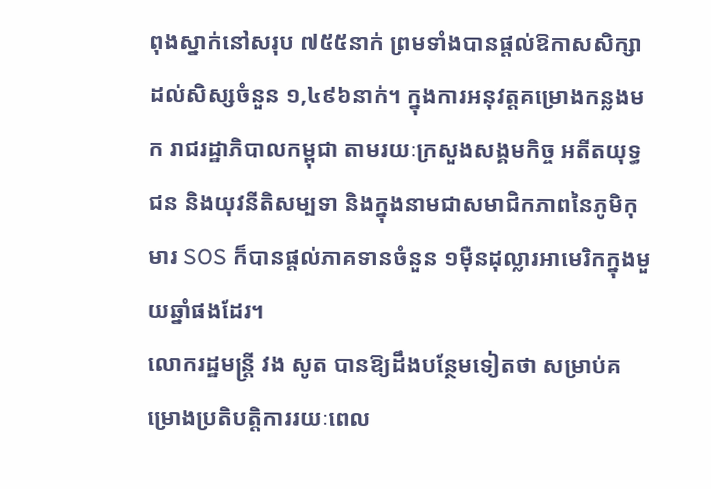ពុងស្នាក់នៅសរុប ៧៥៥នាក់ ព្រមទាំងបានផ្តល់ឱកាសសិក្សាដល់សិស្សចំនួន ១,៤៩៦នាក់។ ក្នុងការអនុវត្តគម្រោងកន្លងមក រាជរដ្ឋាភិបាលកម្ពុជា តាមរយៈក្រសួងសង្គមកិច្ច អតីតយុទ្ធជន និងយុវនីតិសម្បទា និងក្នុងនាមជាសមាជិកភាពនៃភូមិកុមារ SOS ក៏បានផ្តល់ភាគទានចំនួន ១ម៉ឺនដុល្លារអាមេរិកក្នុងមួយឆ្នាំផងដែរ។
លោករដ្ឋមន្ត្រី វង សូត បានឱ្យដឹងបន្ថែមទៀតថា សម្រាប់គម្រោងប្រតិបត្តិការរយៈពេល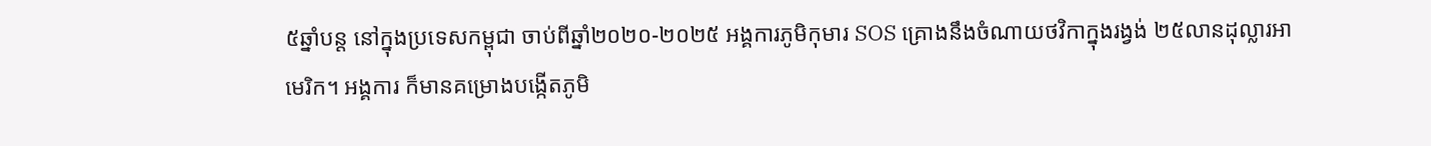៥ឆ្នាំបន្ត នៅក្នុងប្រទេសកម្ពុជា ចាប់ពីឆ្នាំ២០២០-២០២៥ អង្គការភូមិកុមារ SOS គ្រោងនឹងចំណាយថវិកាក្នុងរង្វង់ ២៥លានដុល្លារអាមេរិក។ អង្គការ ក៏មានគម្រោងបង្កើតភូមិ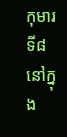កុមារទី៨ នៅក្នុង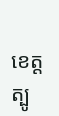ខេត្តត្បូ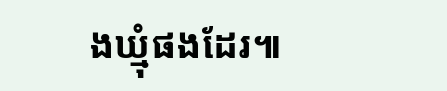ងឃ្មុំផងដែរ៕